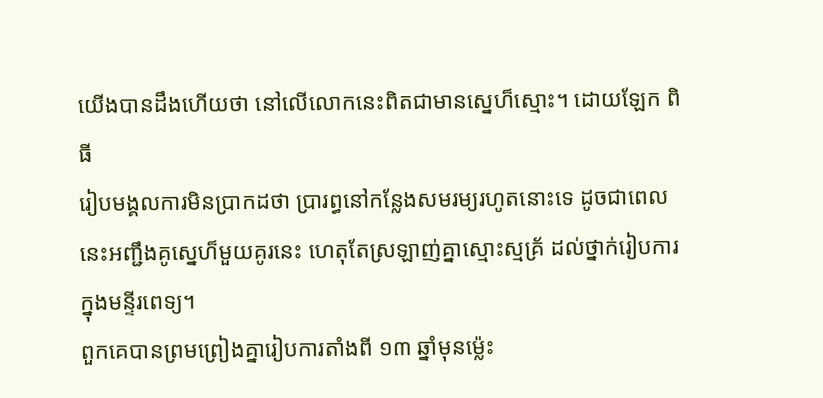យើងបានដឹងហើយថា នៅលើលោកនេះពិតជាមានស្នេហ៏ស្មោះ។ ដោយឡែក ពិធី
រៀបមង្គលការមិនប្រាកដថា ប្រារព្ធនៅកន្លែងសមរម្យរហូតនោះទេ ដូចជាពេល
នេះអញ្ជឹងគូស្នេហ៏មួយគូរនេះ ហេតុតែស្រឡាញ់គ្នាស្មោះស្មគ្រ័ ដល់ថ្នាក់រៀបការ
ក្នុងមន្ទីរពេទ្យ។
ពួកគេបានព្រមព្រៀងគ្នារៀបការតាំងពី ១៣ ឆ្នាំមុនម្ល៉េះ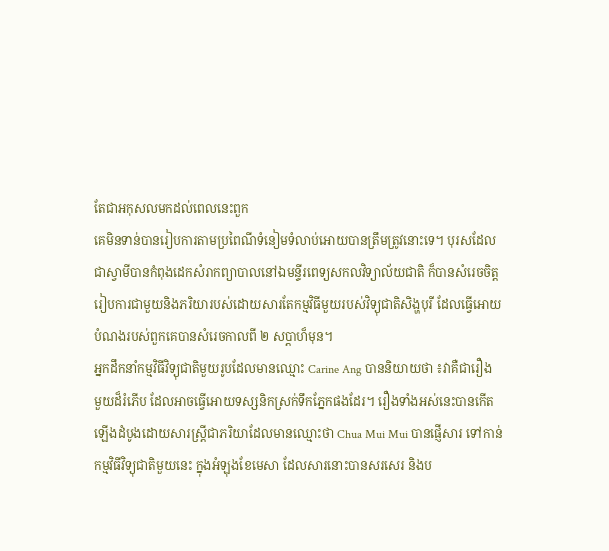តែជាអកុសលមកដល់ពេលនេះពួក
គេមិនទាន់បានរៀបការតាមប្រពៃណីទំនៀមទំលាប់អោយបានត្រឹមត្រូវនោះទេ។ បុរសដែល
ជាស្វាមីបានកំពុងដេកសំរាកព្យាបាលនៅឯមន្ទីរពេទ្យសកលវិទ្យាល័យជាតិ ក៏បានសំរេចចិត្ត
រៀបការជាមួយនិងភរិយារបស់ដោយសារតែកម្មវិធីមួយរបស់វិទ្យុជាតិសិង្ហបុរី ដែលធ្វើអោយ
បំណងរបស់ពួកគេបានសំរេចកាលពី ២ សប្តាហ៏មុន។
អ្នកដឹកនាំកម្មវិធីវិទ្យុជាតិមួយរូបដែលមានឈ្មោះ Carine Ang បាននិយាយថា ៖វាគឺជារឿង
មួយដ៏រំភើប ដែលអាចធ្វើអោយទស្សនិកស្រក់ទឹកភ្នែកផងដែរ។ រឿងទាំងអស់នេះបានកើត
ឡើងដំបូងដោយសារស្រ្តីជាភរិយាដែលមានឈ្មោះថា Chua Mui Mui បានផ្ញើសារ ទៅកាន់
កម្មវិធីវិទ្យុជាតិមួយនេះ ក្នុងអំឡុងខែមេសា ដែលសារនោះបានសរសេរ និងប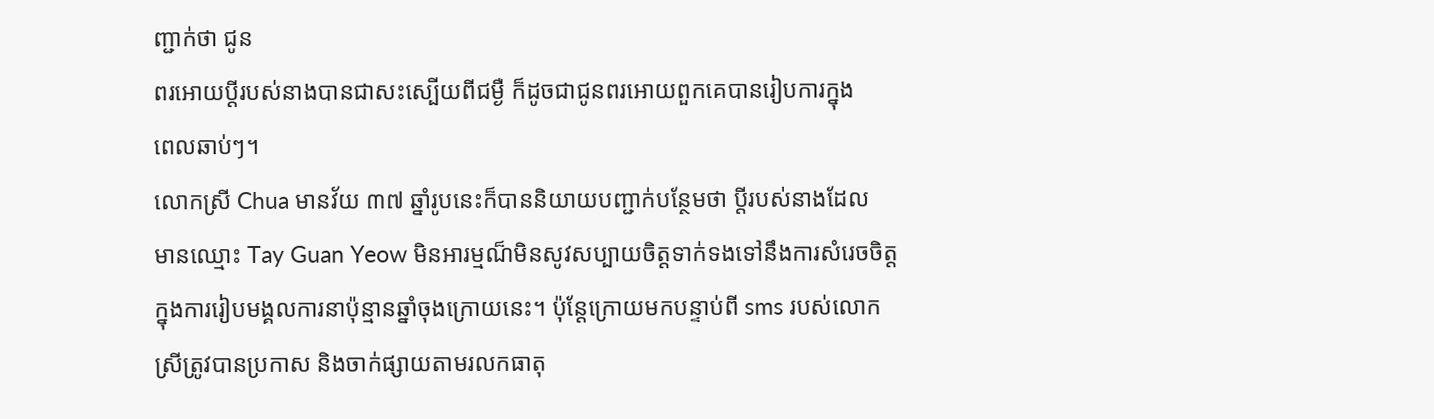ញ្ជាក់ថា ជូន
ពរអោយប្តីរបស់នាងបានជាសះស្បើយពីជម្ងឺ ក៏ដូចជាជូនពរអោយពួកគេបានរៀបការក្នុង
ពេលឆាប់ៗ។
លោកស្រី Chua មានវ័យ ៣៧ ឆ្នាំរូបនេះក៏បាននិយាយបញ្ជាក់បន្ថែមថា ប្តីរបស់នាងដែល
មានឈ្មោះ Tay Guan Yeow មិនអារម្មណ៏មិនសូវសប្បាយចិត្តទាក់ទងទៅនឹងការសំរេចចិត្ត
ក្នុងការរៀបមង្គលការនាប៉ុន្មានឆ្នាំចុងក្រោយនេះ។ ប៉ុន្តែក្រោយមកបន្ទាប់ពី sms របស់លោក
ស្រីត្រូវបានប្រកាស និងចាក់ផ្សាយតាមរលកធាតុ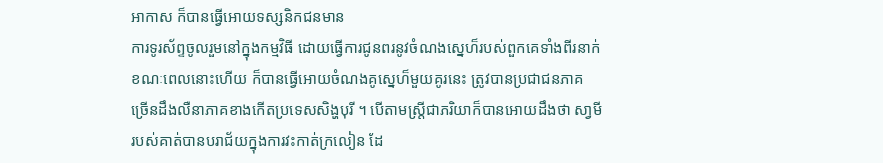អាកាស ក៏បានធ្វើអោយទស្សនិកជនមាន
ការទូរស័ព្ទចូលរួមនៅក្នុងកម្មវិធី ដោយធ្វើការជូនពរនូវចំណងស្នេហ៏របស់ពួកគេទាំងពីរនាក់
ខណៈពេលនោះហើយ ក៏បានធ្វើអោយចំណងគូស្នេហ៏មួយគូរនេះ ត្រូវបានប្រជាជនភាគ
ច្រើនដឹងលឺនាភាគខាងកើតប្រទេសសិង្ហបុរី ។ បើតាមស្រ្តីជាភរិយាក៏បានអោយដឹងថា សា្វមី
របស់គាត់បានបរាជ័យក្នុងការវះកាត់ក្រលៀន ដែ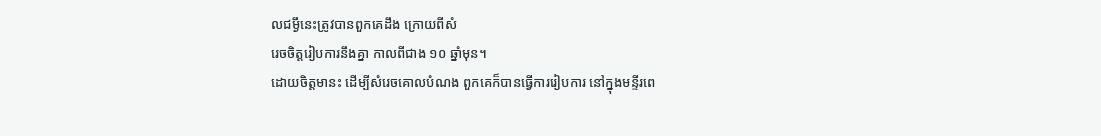លជម្ងឹនេះត្រូវបានពួកគេដឹង ក្រោយពីសំ
រេចចិត្តរៀបការនឹងគ្នា កាលពីជាង ១០ ឆ្នាំមុន។
ដោយចិត្តមានះ ដើម្បីសំរេចគោលបំណង ពួកគេក៏បានធ្វើការរៀបការ នៅក្នុងមន្ទីរពេ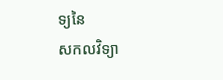ទ្យនៃ
សកលវិទ្យា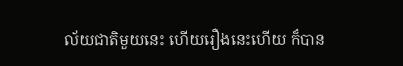ល័យជាតិមួយនេះ ហើយរឿងនេះហើយ ក៏បាន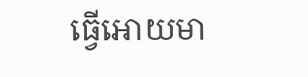ធ្វើអោយមា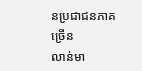នប្រជាជនភាគច្រើន
លាន់មា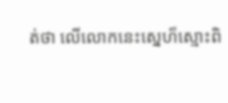ត់ថា លើលោកនេះស្នេហ៏ស្មោះពិ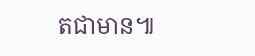តជាមាន៕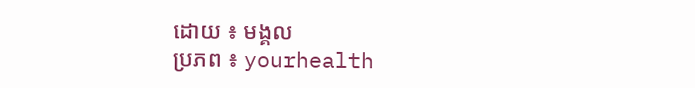ដោយ ៖ មង្គល
ប្រភព ៖ yourhealth